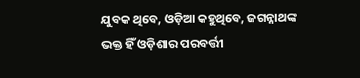ଯୁବକ ଥିବେ, ଓଡ଼ିଆ କହୁଥିବେ, ଜଗନ୍ନାଥଙ୍କ ଭକ୍ତ ହିଁ ଓଡ଼ିଶାର ପରବର୍ତ୍ତୀ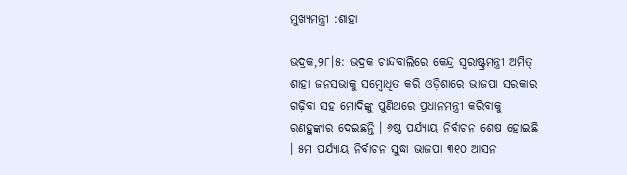ମୁଖ୍ୟମନ୍ତ୍ରୀ :ଶାହା

ଭଦ୍ରକ,୨୮।୫: ଭଦ୍ରକ ଚାନ୍ଦବାଲିରେ କେନ୍ଦ୍ର ସ୍ବରାଷ୍ଟ୍ରମନ୍ତ୍ରୀ ଅମିତ୍‌ ଶାହା ଜନସଭାକୁ ସମ୍ବୋଧିତ କରି ଓଡ଼ିଶାରେ ଭାଜପା ସରକାର ଗଢ଼ିବା ସହ ମୋଦିଙ୍କୁ ପୁଣିଥରେ ପ୍ରଧାନମନ୍ତ୍ରୀ କରିବାକୁ ରଣହୁଙ୍କାର ଦେଇଛନ୍ତି । ୬ଷ୍ଠ ପର୍ଯ୍ୟାୟ ନିର୍ବାଚନ ଶେଷ ହୋଇଛି । ୫ମ ପର୍ଯ୍ୟାୟ ନିର୍ବାଚନ ସୁଦ୍ଧା ଭାଜପା ୩୧୦ ଆସନ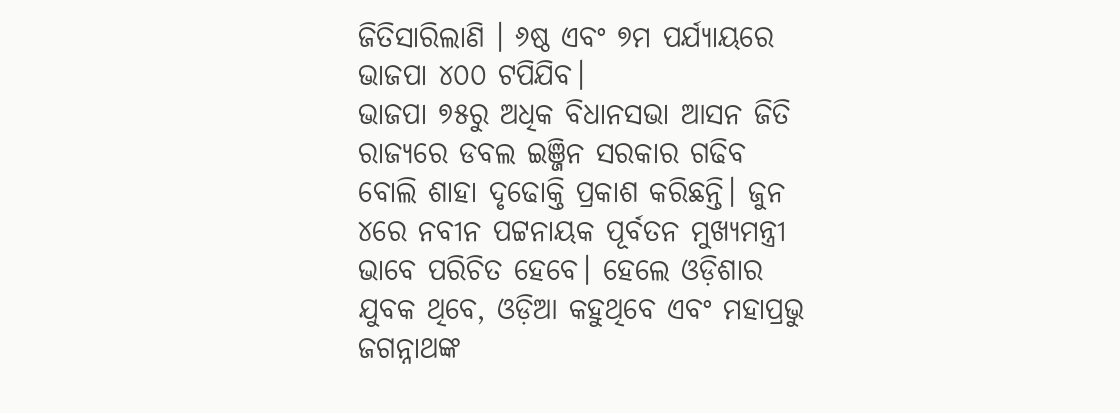ଜିତିସାରିଲାଣି । ୬ଷ୍ଠ ଏବଂ ୭ମ ପର୍ଯ୍ୟାୟରେ ଭାଜପା ୪୦୦ ଟପିଯିବ।
ଭାଜପା ୭୫ରୁ ଅଧିକ ବିଧାନସଭା ଆସନ ଜିତି ରାଜ୍ୟରେ ଡବଲ ଇଞ୍ଜିନ ସରକାର ଗଢିବ ବୋଲି ଶାହା ଦୃଢୋକ୍ତି ପ୍ରକାଶ କରିଛନ୍ତି। ଜୁନ ୪ରେ ନବୀନ ପଟ୍ଟନାୟକ ପୂର୍ବତନ ମୁଖ୍ୟମନ୍ତ୍ରୀ ଭାବେ ପରିଚିତ ହେବେ। ହେଲେ ଓଡ଼ିଶାର ଯୁବକ ଥିବେ, ଓଡ଼ିଆ କହୁଥିବେ ଏବଂ ମହାପ୍ରଭୁ ଜଗନ୍ନାଥଙ୍କ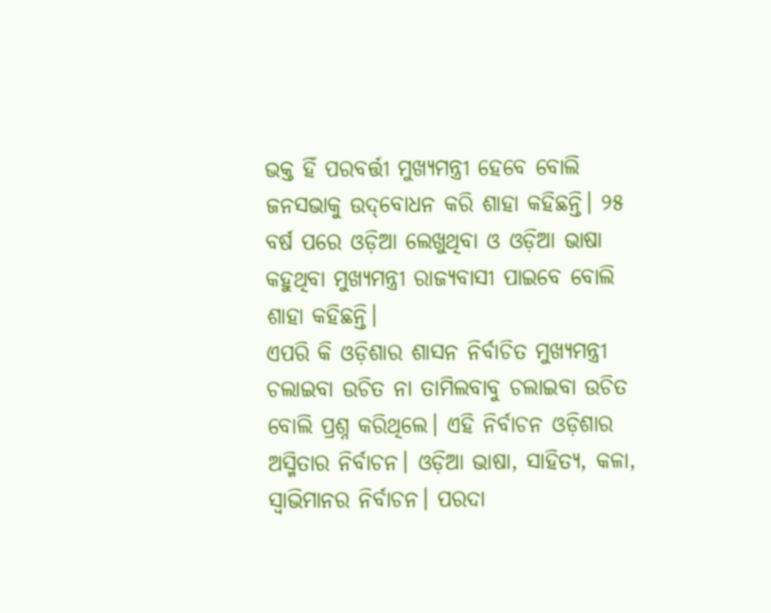ଭକ୍ତ ହିଁ ପରବର୍ତ୍ତୀ ମୁଖ୍ୟମନ୍ତ୍ରୀ ହେବେ ବୋଲି ଜନସଭାକୁ ଉଦ୍‌ବୋଧନ କରି ଶାହା କହିଛନ୍ତି। ୨୫ ବର୍ଷ ପରେ ଓଡ଼ିଆ ଲେଖୁଥିବା ଓ ଓଡ଼ିଆ ଭାଷା କହୁଥିବା ମୁଖ୍ୟମନ୍ତ୍ରୀ ରାଜ୍ୟବାସୀ ପାଇବେ ବୋଲି ଶାହା କହିଛନ୍ତି।
ଏପରି କି ଓଡ଼ିଶାର ଶାସନ ନିର୍ବାଚିତ ମୁଖ୍ୟମନ୍ତ୍ରୀ ଚଲାଇବା ଉଚିତ ନା ତାମିଲବାବୁ ଚଲାଇବା ଉଚିତ ବୋଲି ପ୍ରଶ୍ନ କରିଥିଲେ। ଏହି ନିର୍ବାଚନ ଓଡ଼ିଶାର ଅସ୍ମିତାର ନିର୍ବାଚନ। ଓଡ଼ିଆ ଭାଷା, ସାହିତ୍ୟ, କଳା, ସ୍ବାଭିମାନର ନିର୍ବାଚନ। ପରଦା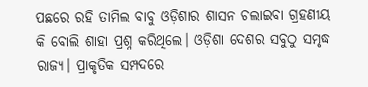ପଛରେ ରହି ତାମିଲ ବାବୁ ଓଡ଼ିଶାର ଶାସନ ଚଲାଇବା ଗ୍ରହଣୀୟ କି ବୋଲି ଶାହା ପ୍ରଶ୍ନ କରିଥିଲେ। ଓଡ଼ିଶା ଦେଶର ସବୁଠୁ ସମୃଦ୍ଧ ରାଜ୍ୟ। ପ୍ରାକୃତିକ ସମ୍ପଦରେ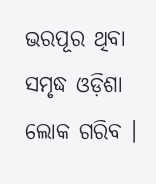ଭରପୂର ଥିବା ସମୃଦ୍ଧ ଓଡ଼ିଶା ଲୋକ ଗରିବ ।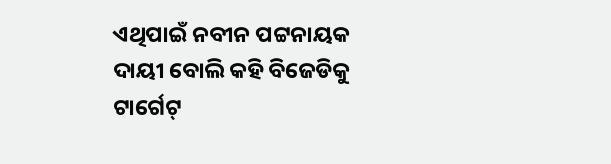ଏଥିପାଇଁ ନବୀନ ପଟ୍ଟନାୟକ ଦାୟୀ ବୋଲି କହି ବିଜେଡିକୁ ଟାର୍ଗେଟ୍‌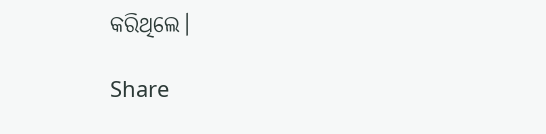କରିଥିଲେ।

Share